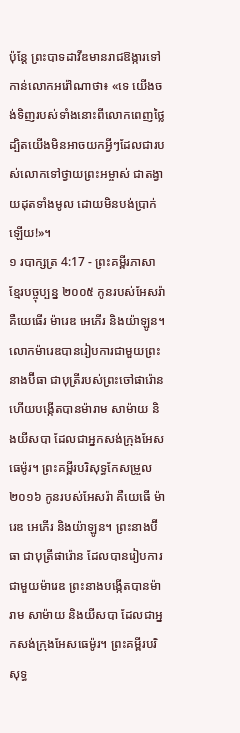ប៉ុន្តែ ព្រះបាទដាវីឌមានរាជឱង្ការទៅកាន់លោកអរ៉ៅណាថា៖ «ទេ យើងចង់ទិញរបស់ទាំងនោះពីលោកពេញថ្លៃ ដ្បិតយើងមិនអាចយកអ្វីៗដែលជារបស់លោកទៅថ្វាយព្រះអម្ចាស់ ជាតង្វាយដុតទាំងមូល ដោយមិនបង់ប្រាក់ឡើយ!»។
១ របាក្សត្រ 4:17 - ព្រះគម្ពីរភាសាខ្មែរបច្ចុប្បន្ន ២០០៥ កូនរបស់អែសរ៉ាគឺយេធើរ ម៉ារេឌ អេភើរ និងយ៉ាឡូន។ លោកម៉ារេឌបានរៀបការជាមួយព្រះនាងប៊ីធា ជាបុត្រីរបស់ព្រះចៅផារ៉ោន ហើយបង្កើតបានម៉ារាម សាម៉ាយ និងយីសបា ដែលជាអ្នកសង់ក្រុងអែសធេម៉ូរ។ ព្រះគម្ពីរបរិសុទ្ធកែសម្រួល ២០១៦ កូនរបស់អែសរ៉ា គឺយេធើ ម៉ារេឌ អេភើរ និងយ៉ាឡូន។ ព្រះនាងប៊ីធា ជាបុត្រីផារ៉ោន ដែលបានរៀបការជាមួយម៉ារេឌ ព្រះនាងបង្កើតបានម៉ារាម សាម៉ាយ និងយីសបា ដែលជាអ្នកសង់ក្រុងអែសធេម៉ូរ។ ព្រះគម្ពីរបរិសុទ្ធ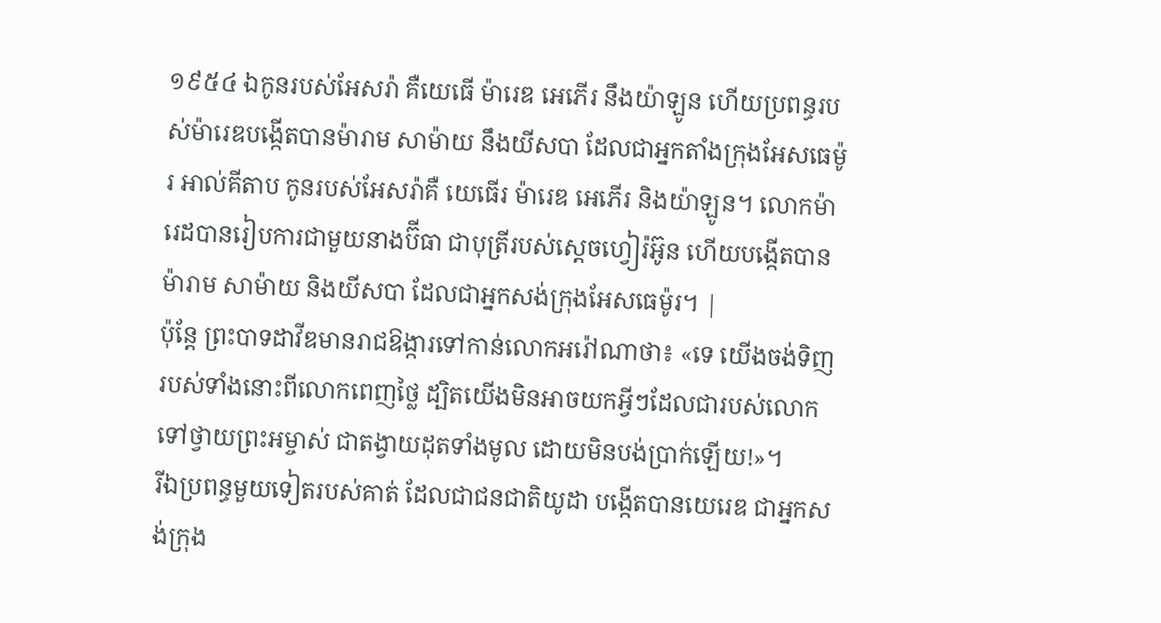១៩៥៤ ឯកូនរបស់អែសរ៉ា គឺយេធើ ម៉ារេឌ អេភើរ នឹងយ៉ាឡូន ហើយប្រពន្ធរបស់ម៉ារេឌបង្កើតបានម៉ារាម សាម៉ាយ នឹងយីសបា ដែលជាអ្នកតាំងក្រុងអែសធេម៉ូរ អាល់គីតាប កូនរបស់អែសរ៉ាគឺ យេធើរ ម៉ារេឌ អេភើរ និងយ៉ាឡូន។ លោកម៉ារេដបានរៀបការជាមួយនាងប៊ីធា ជាបុត្រីរបស់ស្តេចហ្វៀរ៉អ៊ូន ហើយបង្កើតបានម៉ារាម សាម៉ាយ និងយីសបា ដែលជាអ្នកសង់ក្រុងអែសធេម៉ូរ។ |
ប៉ុន្តែ ព្រះបាទដាវីឌមានរាជឱង្ការទៅកាន់លោកអរ៉ៅណាថា៖ «ទេ យើងចង់ទិញរបស់ទាំងនោះពីលោកពេញថ្លៃ ដ្បិតយើងមិនអាចយកអ្វីៗដែលជារបស់លោកទៅថ្វាយព្រះអម្ចាស់ ជាតង្វាយដុតទាំងមូល ដោយមិនបង់ប្រាក់ឡើយ!»។
រីឯប្រពន្ធមួយទៀតរបស់គាត់ ដែលជាជនជាតិយូដា បង្កើតបានយេរេឌ ជាអ្នកសង់ក្រុង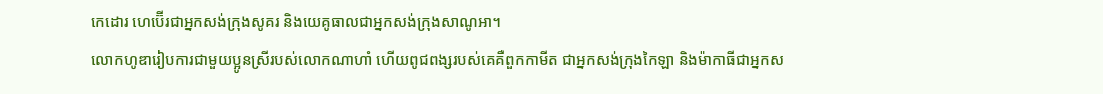កេដោរ ហេប៊ើរជាអ្នកសង់ក្រុងសូគរ និងយេគូធាលជាអ្នកសង់ក្រុងសាណូអា។
លោកហូឌារៀបការជាមួយប្អូនស្រីរបស់លោកណាហាំ ហើយពូជពង្សរបស់គេគឺពួកកាមីត ជាអ្នកសង់ក្រុងកៃឡា និងម៉ាកាធីជាអ្នកស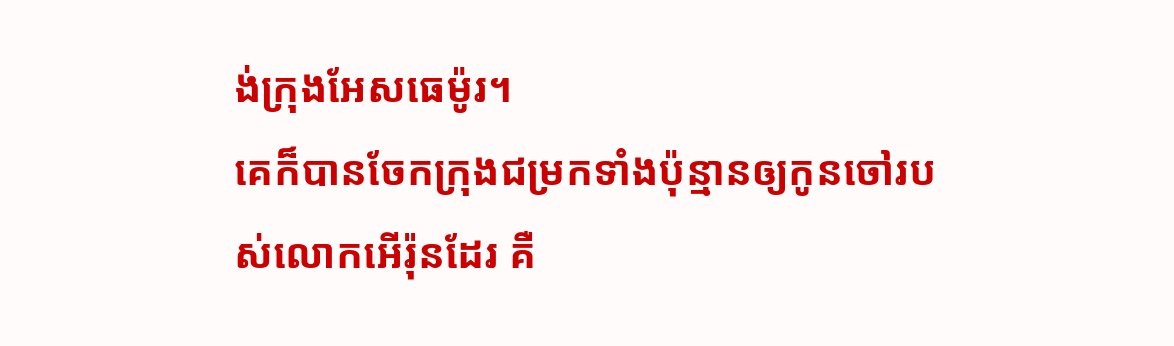ង់ក្រុងអែសធេម៉ូរ។
គេក៏បានចែកក្រុងជម្រកទាំងប៉ុន្មានឲ្យកូនចៅរបស់លោកអើរ៉ុនដែរ គឺ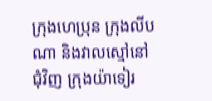ក្រុងហេប្រុន ក្រុងលីបណា និងវាលស្មៅនៅជុំវិញ ក្រុងយ៉ាទៀរ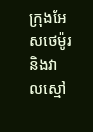ក្រុងអែសថេម៉ូរ និងវាលស្មៅ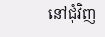នៅជុំវិញ